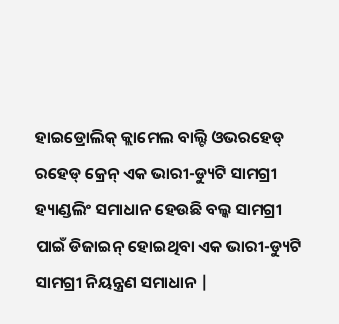ହାଇଡ୍ରୋଲିକ୍ କ୍ଲାମେଲ ବାଲ୍ଟି ଓଭରହେଡ୍ ରହେଡ୍ କ୍ରେନ୍ ଏକ ଭାରୀ-ଡ୍ୟୁଟି ସାମଗ୍ରୀ ହ୍ୟାଣ୍ଡଲିଂ ସମାଧାନ ହେଉଛି ବଲ୍କ ସାମଗ୍ରୀ ପାଇଁ ଡିଜାଇନ୍ ହୋଇଥିବା ଏକ ଭାରୀ-ଡ୍ୟୁଟି ସାମଗ୍ରୀ ନିୟନ୍ତ୍ରଣ ସମାଧାନ |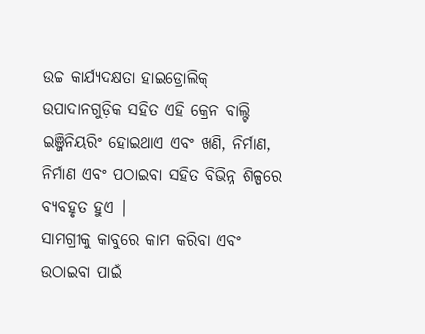ଉଚ୍ଚ କାର୍ଯ୍ୟଦକ୍ଷତା ହାଇଡ୍ରୋଲିକ୍ ଉପାଦାନଗୁଡ଼ିକ ସହିତ ଏହି କ୍ରେନ ବାଲ୍ଟି ଇଞ୍ଜିନିୟରିଂ ହୋଇଥାଏ ଏବଂ ଖଣି, ନିର୍ମାଣ, ନିର୍ମାଣ ଏବଂ ପଠାଇବା ସହିତ ବିଭିନ୍ନ ଶିଳ୍ପରେ ବ୍ୟବହୃତ ହୁଏ |
ସାମଗ୍ରୀକୁ କାବୁରେ କାମ କରିବା ଏବଂ ଉଠାଇବା ପାଇଁ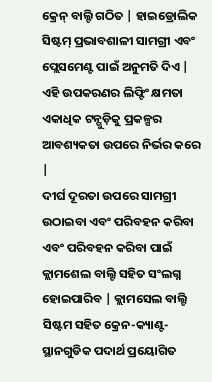କ୍ରେନ୍ ବାଲ୍ଟି ଗଠିତ | ହାଇଡ୍ରୋଲିକ ସିଷ୍ଟମ୍ ପ୍ରଭାବଶାଳୀ ସାମଗ୍ରୀ ଏବଂ ପ୍ଲେସମେଣ୍ଟ ପାଇଁ ଅନୁମତି ଦିଏ | ଏହି ଉପକରଣର ଲିଫ୍ଟିଂ କ୍ଷମତା ଏକାଧିକ ଟନ୍ଗୁଡ଼ିକୁ ପ୍ରକଳ୍ପର ଆବଶ୍ୟକତା ଉପରେ ନିର୍ଭର କରେ |
ଦୀର୍ଘ ଦୂରତା ଉପରେ ସାମଗ୍ରୀ ଉଠାଇବା ଏବଂ ପରିବହନ କରିବା ଏବଂ ପରିବହନ କରିବା ପାଇଁ କ୍ଲାମଶେଲ ବାଲ୍ଟି ସହିତ ସଂଲଗ୍ନ ହୋଇପାରିବ | କ୍ଲାମସେଲ ବାଲ୍ଟି ସିଷ୍ଟମ ସହିତ କ୍ରେନ-କ୍ୟାଣ୍ଟ-ସ୍ଥାନଗୁଡିକ ପଦାର୍ଥ ପ୍ରୟୋଗିତ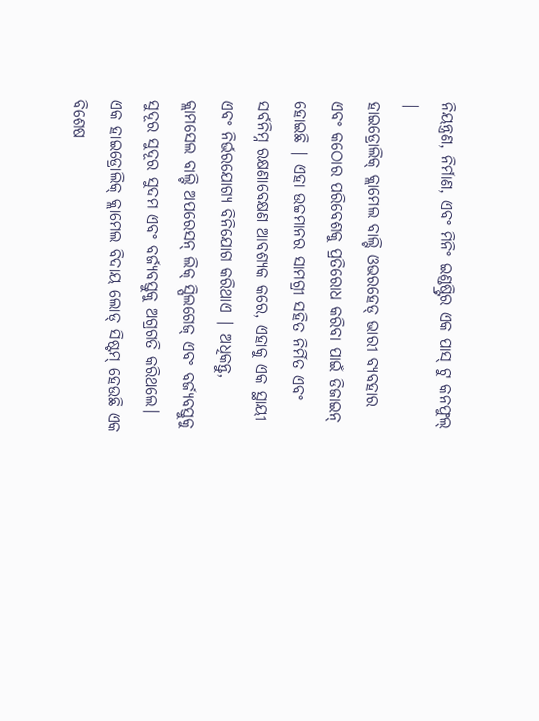ନିୟନ୍ତ୍ରଣ, ନିର୍ମାଣ, ଏବଂ ମିନିଂ ଇଣ୍ଡଷ୍ଟ୍ରିର ଏକ ପାସ୍ ଟୁ କନଫୁଲ୍ |
ହାଇଡ୍ରୋଲିକ୍ କ୍ଲାମେଲ ବାଲ୍ଟି ଓଭରହେଡ୍ ଭାରୀ ବ୍ୟବହାର ଏବଂ କଠୋର ପରିବେଶକୁ ପ୍ରତିରୋଧ କରିବା ପାଇଁ ଡିଜାଇନ୍ ହୋଇଛି | ଏହା ଉଚ୍ଚମାନର ସାମଗ୍ରୀ ସହିତ ନିର୍ମିତ ଏବଂ ସର୍ବନିମ୍ନ ରକ୍ଷଣାବେକ୍ଷଣ ଆବଶ୍ୟକ କରେ, ଏହାକୁ ଏକ ସ୍ଥାୟୀ ଏବଂ ନିର୍ଭରଯୋଗ୍ୟ ବିନିଯୋଗ କରିଥାଏ | ଅଧିକନ୍ତୁ, କ୍ଲାମସେଲ ବାଲ୍ଟି ଅପରେସନ୍ ଲିକ୍ ସ୍ପିଲଗେଜ୍ ଏବଂ ବର୍ଜ୍ୟବସ୍ତୁକୁ ସୁଦୂର ସୁଦୂର ସୁଦମ ଏବଂ ବର୍ଜ୍ୟବସ୍ତୁକୁ ଅଗ୍ରଗତି କରିଥଲେ।
ଏକ ହାଇଡ୍ରୋଲିକ୍ କ୍ଲାମେଲ ବିଦାୟ ଲୋଡ୍ ସିଷ୍ଟମ୍ ହେଉଛି ଏକ ବିଶେଷ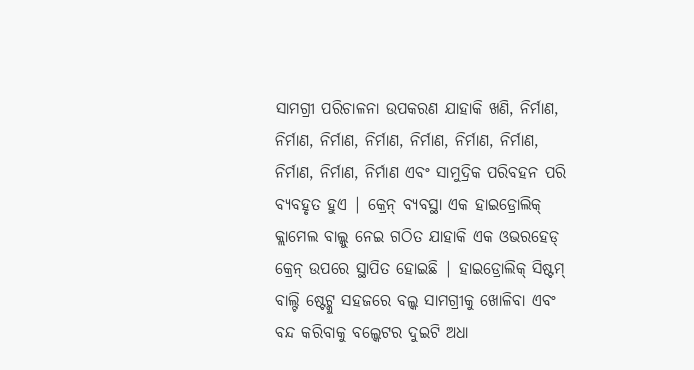ସାମଗ୍ରୀ ପରିଚାଳନା ଉପକରଣ ଯାହାକି ଖଣି, ନିର୍ମାଣ, ନିର୍ମାଣ, ନିର୍ମାଣ, ନିର୍ମାଣ, ନିର୍ମାଣ, ନିର୍ମାଣ, ନିର୍ମାଣ, ନିର୍ମାଣ, ନିର୍ମାଣ, ନିର୍ମାଣ ଏବଂ ସାମୁଦ୍ରିକ ପରିବହନ ପରି ବ୍ୟବହୃତ ହୁଏ | କ୍ରେନ୍ ବ୍ୟବସ୍ଥା ଏକ ହାଇଡ୍ରୋଲିକ୍ କ୍ଲାମେଲ ବାଲ୍କୁ ନେଇ ଗଠିତ ଯାହାକି ଏକ ଓଭରହେଡ୍ କ୍ରେନ୍ ଉପରେ ସ୍ଥାପିତ ହୋଇଛି | ହାଇଡ୍ରୋଲିକ୍ ସିଷ୍ଟମ୍ ବାଲ୍ଟି ଷ୍ଟେଟ୍କୁ ସହଜରେ ବଲ୍କ ସାମଗ୍ରୀକୁ ଖୋଳିବା ଏବଂ ବନ୍ଦ କରିବାକୁ ବଲ୍କେଟର ଦୁଇଟି ଅଧା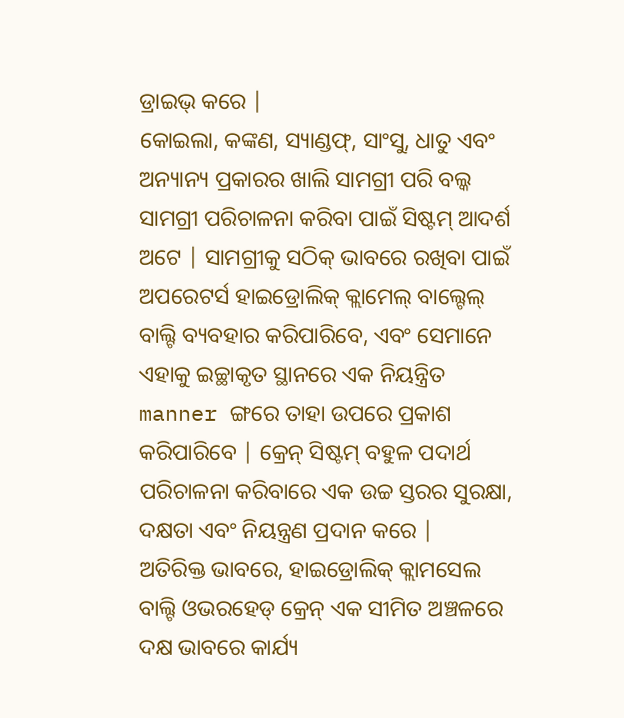ଡ୍ରାଇଭ୍ କରେ |
କୋଇଲା, କଙ୍କଣ, ସ୍ୟାଣ୍ଡଫ୍, ସାଂସୁ, ଧାତୁ ଏବଂ ଅନ୍ୟାନ୍ୟ ପ୍ରକାରର ଖାଲି ସାମଗ୍ରୀ ପରି ବଲ୍କ ସାମଗ୍ରୀ ପରିଚାଳନା କରିବା ପାଇଁ ସିଷ୍ଟମ୍ ଆଦର୍ଶ ଅଟେ | ସାମଗ୍ରୀକୁ ସଠିକ୍ ଭାବରେ ରଖିବା ପାଇଁ ଅପରେଟର୍ସ ହାଇଡ୍ରୋଲିକ୍ କ୍ଲାମେଲ୍ ବାଲ୍ଟେଲ୍ ବାଲ୍ଟି ବ୍ୟବହାର କରିପାରିବେ, ଏବଂ ସେମାନେ ଏହାକୁ ଇଚ୍ଛାକୃତ ସ୍ଥାନରେ ଏକ ନିୟନ୍ତ୍ରିତ manner ଙ୍ଗରେ ତାହା ଉପରେ ପ୍ରକାଶ କରିପାରିବେ | କ୍ରେନ୍ ସିଷ୍ଟମ୍ ବହୁଳ ପଦାର୍ଥ ପରିଚାଳନା କରିବାରେ ଏକ ଉଚ୍ଚ ସ୍ତରର ସୁରକ୍ଷା, ଦକ୍ଷତା ଏବଂ ନିୟନ୍ତ୍ରଣ ପ୍ରଦାନ କରେ |
ଅତିରିକ୍ତ ଭାବରେ, ହାଇଡ୍ରୋଲିକ୍ କ୍ଲାମସେଲ ବାଲ୍ଟି ଓଭରହେଡ୍ କ୍ରେନ୍ ଏକ ସୀମିତ ଅଞ୍ଚଳରେ ଦକ୍ଷ ଭାବରେ କାର୍ଯ୍ୟ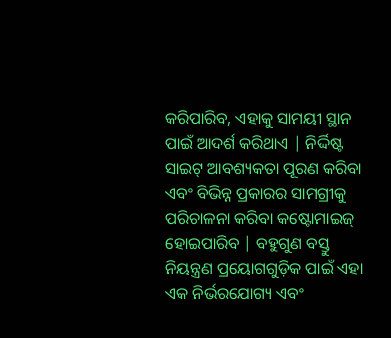କରିପାରିବ, ଏହାକୁ ସାମୟୀ ସ୍ଥାନ ପାଇଁ ଆଦର୍ଶ କରିଥାଏ | ନିର୍ଦ୍ଦିଷ୍ଟ ସାଇଟ୍ ଆବଶ୍ୟକତା ପୂରଣ କରିବା ଏବଂ ବିଭିନ୍ନ ପ୍ରକାରର ସାମଗ୍ରୀକୁ ପରିଚାଳନା କରିବା କଷ୍ଟୋମାଇଜ୍ ହୋଇପାରିବ | ବହୁଗୁଣ ବସ୍ତୁ ନିୟନ୍ତ୍ରଣ ପ୍ରୟୋଗଗୁଡ଼ିକ ପାଇଁ ଏହା ଏକ ନିର୍ଭରଯୋଗ୍ୟ ଏବଂ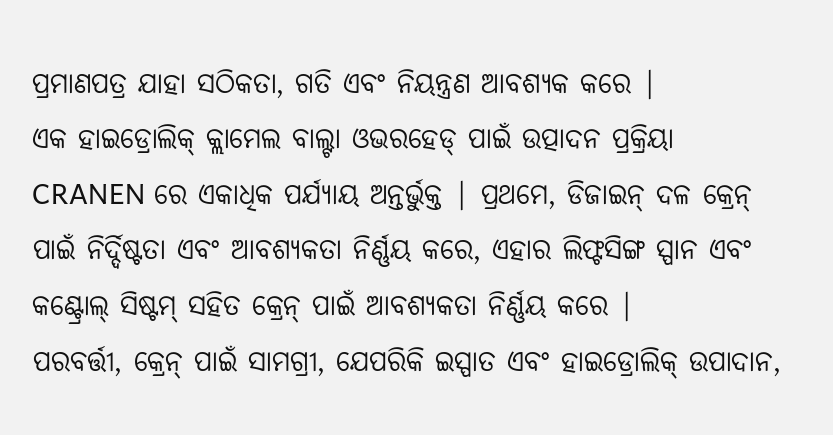ପ୍ରମାଣପତ୍ର ଯାହା ସଠିକତା, ଗତି ଏବଂ ନିୟନ୍ତ୍ରଣ ଆବଶ୍ୟକ କରେ |
ଏକ ହାଇଡ୍ରୋଲିକ୍ କ୍ଲାମେଲ ବାଲ୍ଟା ଓଭରହେଡ୍ ପାଇଁ ଉତ୍ପାଦନ ପ୍ରକ୍ରିୟା CRANEN ରେ ଏକାଧିକ ପର୍ଯ୍ୟାୟ ଅନ୍ତର୍ଭୁକ୍ତ | ପ୍ରଥମେ, ଡିଜାଇନ୍ ଦଳ କ୍ରେନ୍ ପାଇଁ ନିର୍ଦ୍ଦିଷ୍ଟତା ଏବଂ ଆବଶ୍ୟକତା ନିର୍ଣ୍ଣୟ କରେ, ଏହାର ଲିଫ୍ଟସିଙ୍ଗ ସ୍ପାନ ଏବଂ କଣ୍ଟ୍ରୋଲ୍ ସିଷ୍ଟମ୍ ସହିତ କ୍ରେନ୍ ପାଇଁ ଆବଶ୍ୟକତା ନିର୍ଣ୍ଣୟ କରେ |
ପରବର୍ତ୍ତୀ, କ୍ରେନ୍ ପାଇଁ ସାମଗ୍ରୀ, ଯେପରିକି ଇସ୍ପାତ ଏବଂ ହାଇଡ୍ରୋଲିକ୍ ଉପାଦାନ,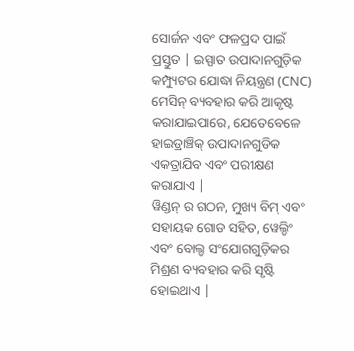ସୋର୍ଜନ ଏବଂ ଫଳପ୍ରଦ ପାଇଁ ପ୍ରସ୍ତୁତ | ଇସ୍ପାତ ଉପାଦାନଗୁଡ଼ିକ କମ୍ପ୍ୟୁଟର ଯୋଦ୍ଧା ନିୟନ୍ତ୍ରଣ (CNC) ମେସିନ୍ ବ୍ୟବହାର କରି ଆକୃଷ୍ଟ କରାଯାଇପାରେ, ଯେତେବେଳେ ହାଇଡ୍ରାଞ୍ଚିକ୍ ଉପାଦାନଗୁଡିକ ଏକତ୍ରାଯିବ ଏବଂ ପରୀକ୍ଷଣ କରାଯାଏ |
ୱିଣ୍ଡନ୍ ର ଗଠନ, ମୁଖ୍ୟ ବିମ୍ ଏବଂ ସହାୟକ ଗୋଡ ସହିତ, ୱେଲ୍ଡିଂ ଏବଂ ବୋଲ୍ଡ ସଂଯୋଗଗୁଡ଼ିକର ମିଶ୍ରଣ ବ୍ୟବହାର କରି ସୃଷ୍ଟି ହୋଇଥାଏ |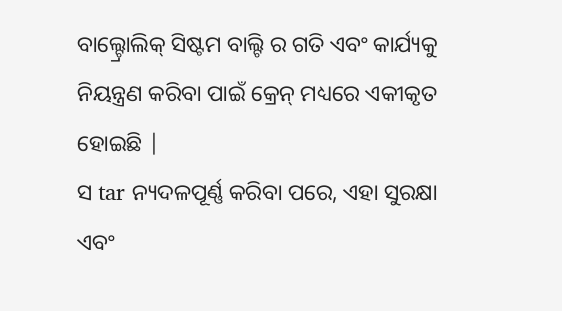ବାଲ୍ଟ୍ରୋଲିକ୍ ସିଷ୍ଟମ ବାଲ୍ଟି ର ଗତି ଏବଂ କାର୍ଯ୍ୟକୁ ନିୟନ୍ତ୍ରଣ କରିବା ପାଇଁ କ୍ରେନ୍ ମଧ୍ୟରେ ଏକୀକୃତ ହୋଇଛି |
ସ tar ନ୍ୟଦଳପୂର୍ଣ୍ଣ କରିବା ପରେ, ଏହା ସୁରକ୍ଷା ଏବଂ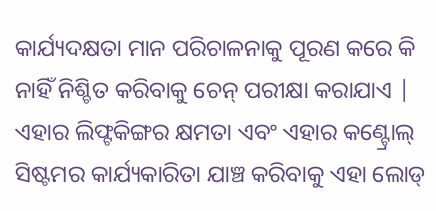କାର୍ଯ୍ୟଦକ୍ଷତା ମାନ ପରିଚାଳନାକୁ ପୂରଣ କରେ କି ନାହିଁ ନିଶ୍ଚିତ କରିବାକୁ ଚେନ୍ ପରୀକ୍ଷା କରାଯାଏ | ଏହାର ଲିଫ୍ଟକିଙ୍ଗର କ୍ଷମତା ଏବଂ ଏହାର କଣ୍ଟ୍ରୋଲ୍ ସିଷ୍ଟମର କାର୍ଯ୍ୟକାରିତା ଯାଞ୍ଚ କରିବାକୁ ଏହା ଲୋଡ୍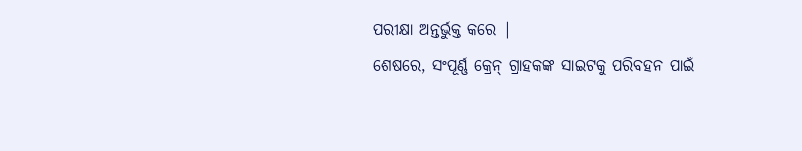ପରୀକ୍ଷା ଅନ୍ତର୍ଭୁକ୍ତ କରେ |
ଶେଷରେ, ସଂପୂର୍ଣ୍ଣ କ୍ରେନ୍ ଗ୍ରାହକଙ୍କ ସାଇଟକୁ ପରିବହନ ପାଇଁ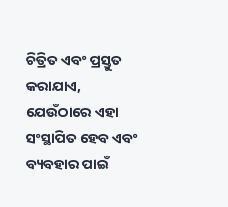ଚିତ୍ରିତ ଏବଂ ପ୍ରସ୍ତୁତ କରାଯାଏ, ଯେଉଁଠାରେ ଏହା ସଂସ୍ଥାପିତ ହେବ ଏବଂ ବ୍ୟବହାର ପାଇଁ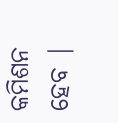କମିଶନ ହେବ |